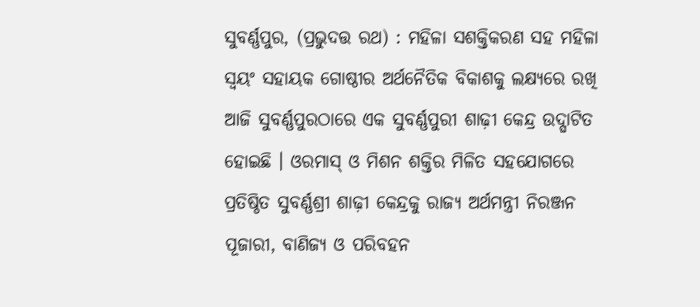ସୁବର୍ଣ୍ଣପୁର, (ପ୍ରଭୁଦତ୍ତ ରଥ) : ମହିଳା ସଶକ୍ତିକରଣ ସହ ମହିଳା ସ୍ୱୟଂ ସହାୟକ ଗୋଷ୍ଠୀର ଅର୍ଥନୈତିକ ବିକାଶକୁ ଲକ୍ଷ୍ୟରେ ରଖି ଆଜି ସୁବର୍ଣ୍ଣପୁରଠାରେ ଏକ ସୁବର୍ଣ୍ଣପୁରୀ ଶାଢ଼ୀ କେନ୍ଦ୍ର ଉଦ୍ଘାଟିତ ହୋଇଛି । ଓରମାସ୍ ଓ ମିଶନ ଶକ୍ତିର ମିଳିତ ସହଯୋଗରେ ପ୍ରତିଷ୍ଠିତ ସୁବର୍ଣ୍ଣଶ୍ରୀ ଶାଢ଼ୀ କେନ୍ଦ୍ରକୁ ରାଜ୍ୟ ଅର୍ଥମନ୍ତ୍ରୀ ନିରଞ୍ଜନ ପୂଜାରୀ, ବାଣିଜ୍ୟ ଓ ପରିବହନ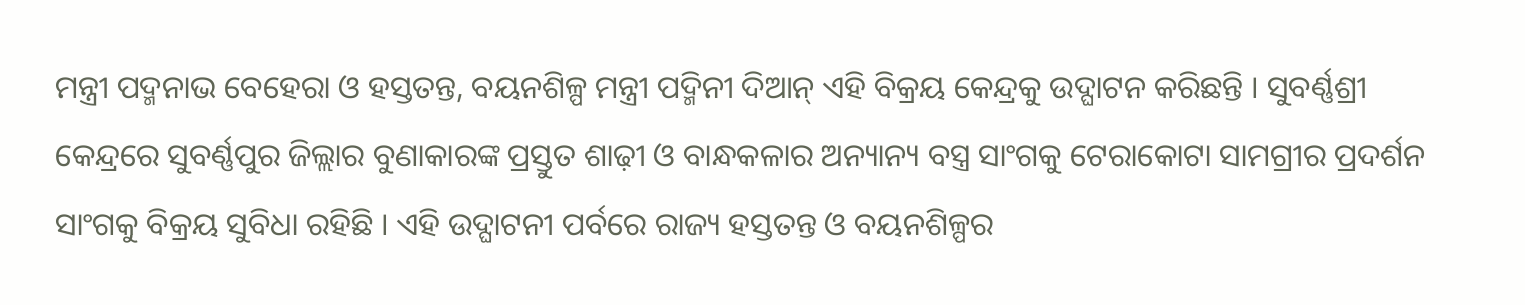ମନ୍ତ୍ରୀ ପଦ୍ମନାଭ ବେହେରା ଓ ହସ୍ତତନ୍ତ, ବୟନଶିଳ୍ପ ମନ୍ତ୍ରୀ ପଦ୍ମିନୀ ଦିଆନ୍ ଏହି ବିକ୍ରୟ କେନ୍ଦ୍ରକୁ ଉଦ୍ଘାଟନ କରିଛନ୍ତି । ସୁବର୍ଣ୍ଣଶ୍ରୀ କେନ୍ଦ୍ରରେ ସୁବର୍ଣ୍ଣପୁର ଜିଲ୍ଲାର ବୁଣାକାରଙ୍କ ପ୍ରସ୍ତୁତ ଶାଢ଼ୀ ଓ ବାନ୍ଧକଳାର ଅନ୍ୟାନ୍ୟ ବସ୍ତ୍ର ସାଂଗକୁ ଟେରାକୋଟା ସାମଗ୍ରୀର ପ୍ରଦର୍ଶନ ସାଂଗକୁ ବିକ୍ରୟ ସୁବିଧା ରହିଛି । ଏହି ଉଦ୍ଘାଟନୀ ପର୍ବରେ ରାଜ୍ୟ ହସ୍ତତନ୍ତ ଓ ବୟନଶିଳ୍ପର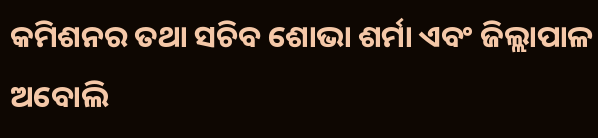କମିଶନର ତଥା ସଚିବ ଶୋଭା ଶର୍ମା ଏବଂ ଜିଲ୍ଲାପାଳ ଅବୋଲି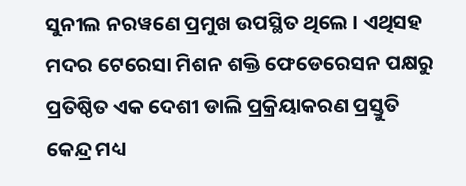ସୁନୀଲ ନରୱଣେ ପ୍ରମୁଖ ଉପସ୍ଥିତ ଥିଲେ । ଏଥିସହ ମଦର ଟେରେସା ମିଶନ ଶକ୍ତି ଫେଡେରେସନ ପକ୍ଷରୁ ପ୍ରତିଷ୍ଠିତ ଏକ ଦେଶୀ ଡାଲି ପ୍ରକ୍ରିୟାକରଣ ପ୍ରସ୍ତୁତି କେନ୍ଦ୍ର ମଧ୍ୟ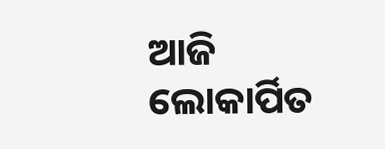ଆଜି ଲୋକାର୍ପିତ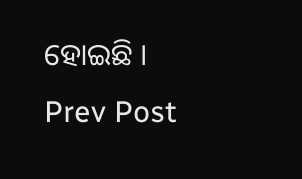ହୋଇଛି ।
Prev Post